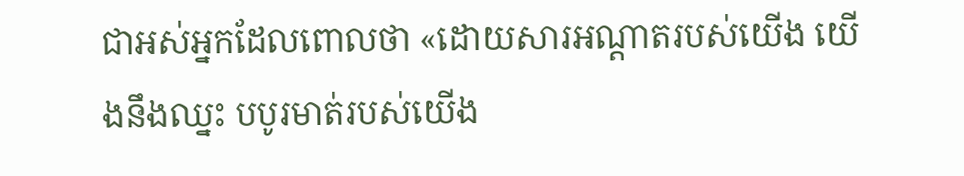ជាអស់អ្នកដែលពោលថា «ដោយសារអណ្ដាតរបស់យើង យើងនឹងឈ្នះ បបូរមាត់របស់យើង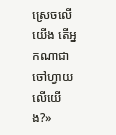ស្រេចលើយើង តើអ្នកណាជាចៅហ្វាយលើយើង?»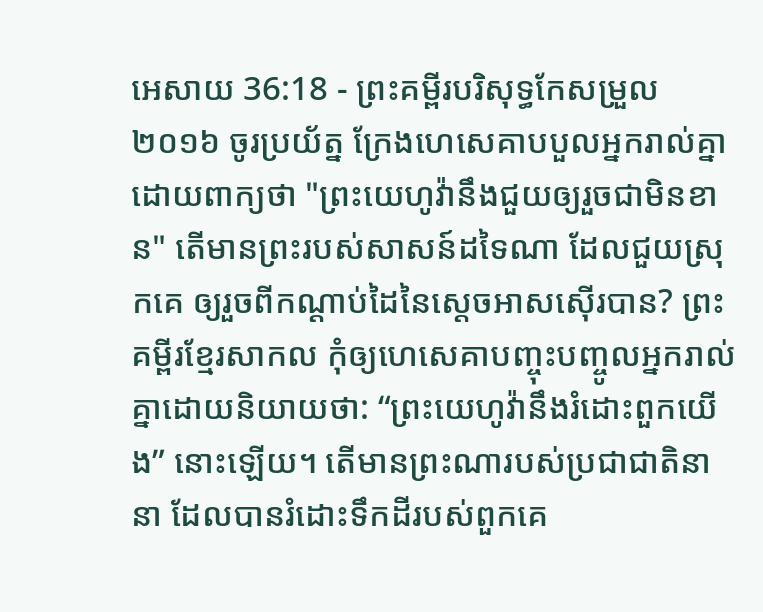អេសាយ 36:18 - ព្រះគម្ពីរបរិសុទ្ធកែសម្រួល ២០១៦ ចូរប្រយ័ត្ន ក្រែងហេសេគាបបួលអ្នករាល់គ្នា ដោយពាក្យថា "ព្រះយេហូវ៉ានឹងជួយឲ្យរួចជាមិនខាន" តើមានព្រះរបស់សាសន៍ដទៃណា ដែលជួយស្រុកគេ ឲ្យរួចពីកណ្ដាប់ដៃនៃស្តេចអាសស៊ើរបាន? ព្រះគម្ពីរខ្មែរសាកល កុំឲ្យហេសេគាបញ្ចុះបញ្ចូលអ្នករាល់គ្នាដោយនិយាយថា: “ព្រះយេហូវ៉ានឹងរំដោះពួកយើង” នោះឡើយ។ តើមានព្រះណារបស់ប្រជាជាតិនានា ដែលបានរំដោះទឹកដីរបស់ពួកគេ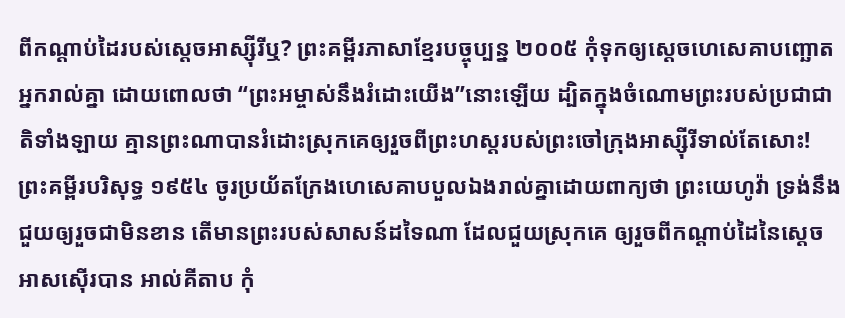ពីកណ្ដាប់ដៃរបស់ស្ដេចអាស្ស៊ីរីឬ? ព្រះគម្ពីរភាសាខ្មែរបច្ចុប្បន្ន ២០០៥ កុំទុកឲ្យស្ដេចហេសេគាបញ្ឆោតអ្នករាល់គ្នា ដោយពោលថា “ព្រះអម្ចាស់នឹងរំដោះយើង”នោះឡើយ ដ្បិតក្នុងចំណោមព្រះរបស់ប្រជាជាតិទាំងឡាយ គ្មានព្រះណាបានរំដោះស្រុកគេឲ្យរួចពីព្រះហស្ដរបស់ព្រះចៅក្រុងអាស្ស៊ីរីទាល់តែសោះ! ព្រះគម្ពីរបរិសុទ្ធ ១៩៥៤ ចូរប្រយ័តក្រែងហេសេគាបបួលឯងរាល់គ្នាដោយពាក្យថា ព្រះយេហូវ៉ា ទ្រង់នឹងជួយឲ្យរួចជាមិនខាន តើមានព្រះរបស់សាសន៍ដទៃណា ដែលជួយស្រុកគេ ឲ្យរួចពីកណ្តាប់ដៃនៃស្តេចអាសស៊ើរបាន អាល់គីតាប កុំ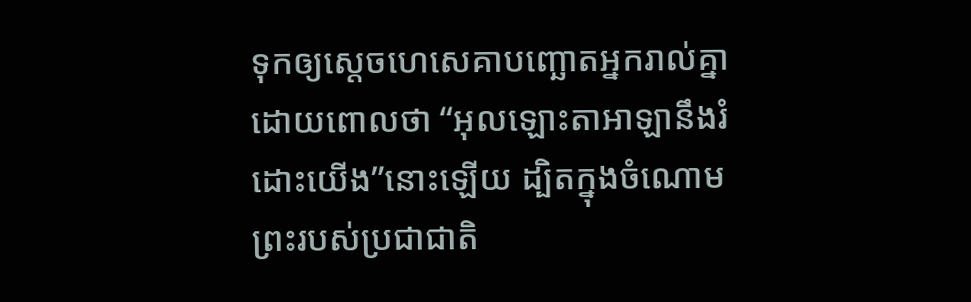ទុកឲ្យស្ដេចហេសេគាបញ្ឆោតអ្នករាល់គ្នា ដោយពោលថា “អុលឡោះតាអាឡានឹងរំដោះយើង”នោះឡើយ ដ្បិតក្នុងចំណោមព្រះរបស់ប្រជាជាតិ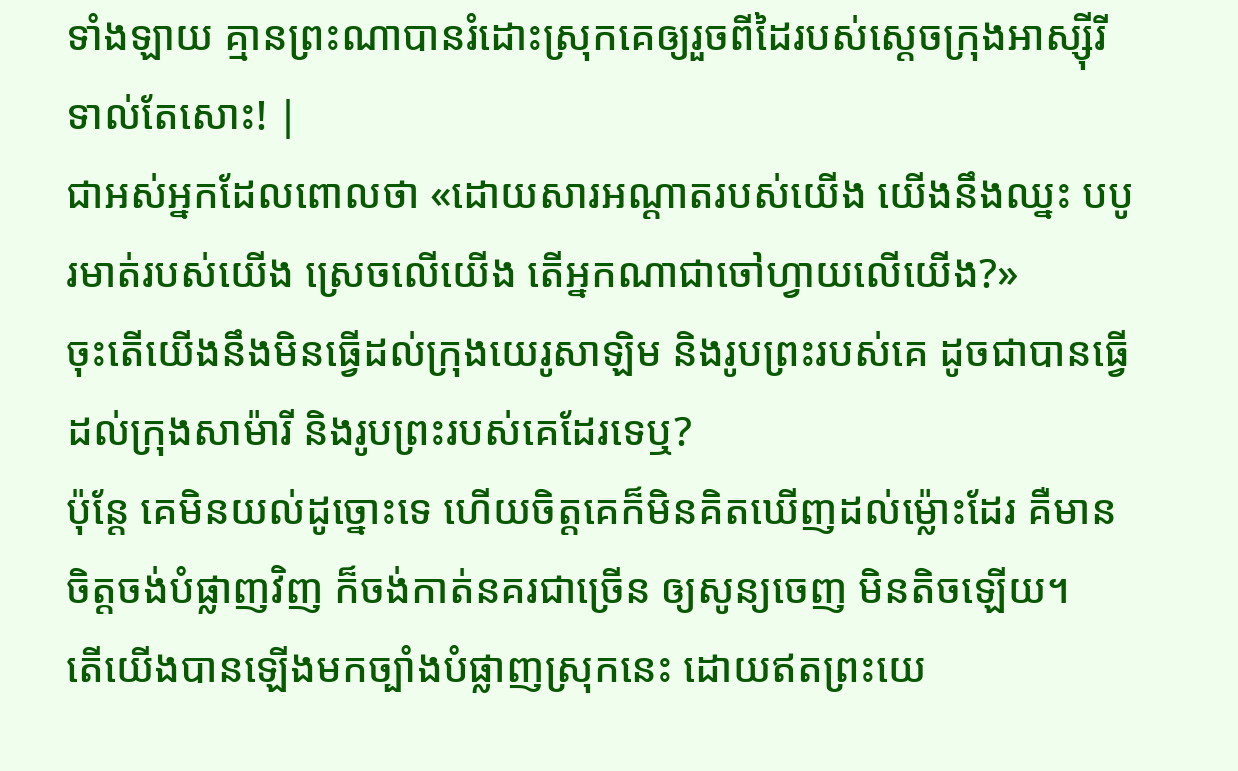ទាំងឡាយ គ្មានព្រះណាបានរំដោះស្រុកគេឲ្យរួចពីដៃរបស់ស្តេចក្រុងអាស្ស៊ីរីទាល់តែសោះ! |
ជាអស់អ្នកដែលពោលថា «ដោយសារអណ្ដាតរបស់យើង យើងនឹងឈ្នះ បបូរមាត់របស់យើង ស្រេចលើយើង តើអ្នកណាជាចៅហ្វាយលើយើង?»
ចុះតើយើងនឹងមិនធ្វើដល់ក្រុងយេរូសាឡិម និងរូបព្រះរបស់គេ ដូចជាបានធ្វើដល់ក្រុងសាម៉ារី និងរូបព្រះរបស់គេដែរទេឬ?
ប៉ុន្តែ គេមិនយល់ដូច្នោះទេ ហើយចិត្តគេក៏មិនគិតឃើញដល់ម៉្លោះដែរ គឺមានចិត្តចង់បំផ្លាញវិញ ក៏ចង់កាត់នគរជាច្រើន ឲ្យសូន្យចេញ មិនតិចឡើយ។
តើយើងបានឡើងមកច្បាំងបំផ្លាញស្រុកនេះ ដោយឥតព្រះយេ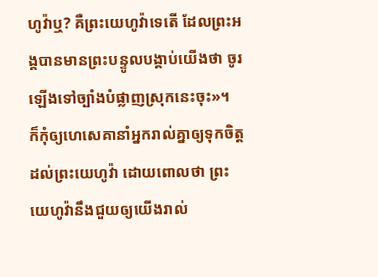ហូវ៉ាឬ? គឺព្រះយេហូវ៉ាទេតើ ដែលព្រះអង្គបានមានព្រះបន្ទូលបង្គាប់យើងថា ចូរឡើងទៅច្បាំងបំផ្លាញស្រុកនេះចុះ»។
ក៏កុំឲ្យហេសេគានាំអ្នករាល់គ្នាឲ្យទុកចិត្តដល់ព្រះយេហូវ៉ា ដោយពោលថា ព្រះយេហូវ៉ានឹងជួយឲ្យយើងរាល់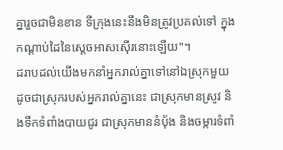គ្នារួចជាមិនខាន ទីក្រុងនេះនឹងមិនត្រូវប្រគល់ទៅ ក្នុងកណ្ដាប់ដៃនៃស្តេចអាសស៊ើរនោះឡើយ"។
ដរាបដល់យើងមកនាំអ្នករាល់គ្នាទៅនៅឯស្រុកមួយ ដូចជាស្រុករបស់អ្នករាល់គ្នានេះ ជាស្រុកមានស្រូវ និងទឹកទំពាំងបាយជូរ ជាស្រុកមាននំបុ័ង និងចម្ការទំពាំ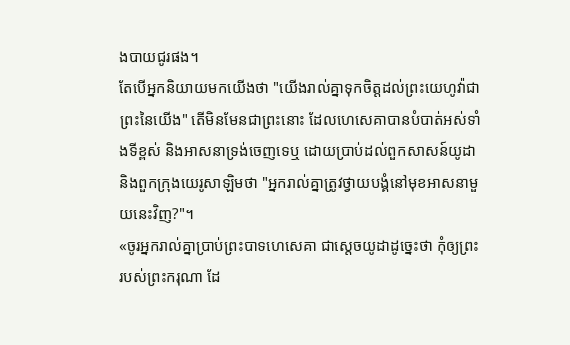ងបាយជូរផង។
តែបើអ្នកនិយាយមកយើងថា "យើងរាល់គ្នាទុកចិត្តដល់ព្រះយេហូវ៉ាជាព្រះនៃយើង" តើមិនមែនជាព្រះនោះ ដែលហេសេគាបានបំបាត់អស់ទាំងទីខ្ពស់ និងអាសនាទ្រង់ចេញទេឬ ដោយប្រាប់ដល់ពួកសាសន៍យូដា និងពួកក្រុងយេរូសាឡិមថា "អ្នករាល់គ្នាត្រូវថ្វាយបង្គំនៅមុខអាសនាមួយនេះវិញ?"។
«ចូរអ្នករាល់គ្នាប្រាប់ព្រះបាទហេសេគា ជាស្តេចយូដាដូច្នេះថា កុំឲ្យព្រះរបស់ព្រះករុណា ដែ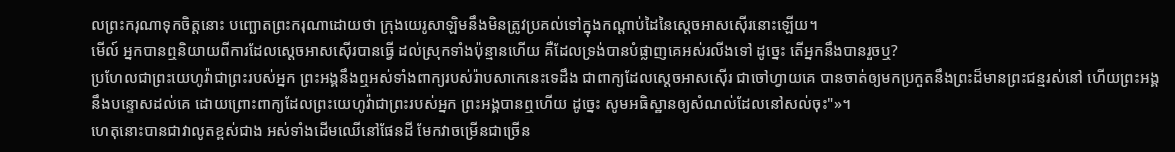លព្រះករុណាទុកចិត្តនោះ បញ្ឆោតព្រះករុណាដោយថា ក្រុងយេរូសាឡិមនឹងមិនត្រូវប្រគល់ទៅក្នុងកណ្ដាប់ដៃនៃស្តេចអាសស៊ើរនោះឡើយ។
មើល៍ អ្នកបានឮនិយាយពីការដែលស្តេចអាសស៊ើរបានធ្វើ ដល់ស្រុកទាំងប៉ុន្មានហើយ គឺដែលទ្រង់បានបំផ្លាញគេអស់រលីងទៅ ដូច្នេះ តើអ្នកនឹងបានរួចឬ?
ប្រហែលជាព្រះយេហូវ៉ាជាព្រះរបស់អ្នក ព្រះអង្គនឹងឮអស់ទាំងពាក្យរបស់រ៉ាបសាកេនេះទេដឹង ជាពាក្យដែលស្តេចអាសស៊ើរ ជាចៅហ្វាយគេ បានចាត់ឲ្យមកប្រកួតនឹងព្រះដ៏មានព្រះជន្មរស់នៅ ហើយព្រះអង្គនឹងបន្ទោសដល់គេ ដោយព្រោះពាក្យដែលព្រះយេហូវ៉ាជាព្រះរបស់អ្នក ព្រះអង្គបានឮហើយ ដូច្នេះ សូមអធិស្ឋានឲ្យសំណល់ដែលនៅសល់ចុះ"»។
ហេតុនោះបានជាវាលូតខ្ពស់ជាង អស់ទាំងដើមឈើនៅផែនដី មែកវាចម្រើនជាច្រើន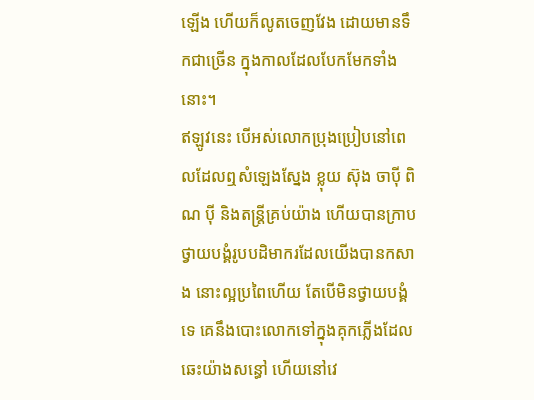ឡើង ហើយក៏លូតចេញវែង ដោយមានទឹកជាច្រើន ក្នុងកាលដែលបែកមែកទាំងនោះ។
ឥឡូវនេះ បើអស់លោកប្រុងប្រៀបនៅពេលដែលឮសំឡេងស្នែង ខ្លុយ ស៊ុង ចាប៉ី ពិណ ប៉ី និងតន្ត្រីគ្រប់យ៉ាង ហើយបានក្រាបថ្វាយបង្គំរូបបដិមាករដែលយើងបានកសាង នោះល្អប្រពៃហើយ តែបើមិនថ្វាយបង្គំទេ គេនឹងបោះលោកទៅក្នុងគុកភ្លើងដែលឆេះយ៉ាងសន្ធៅ ហើយនៅវេ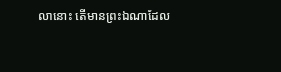លានោះ តើមានព្រះឯណាដែល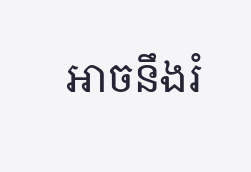អាចនឹងរំ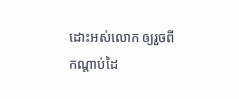ដោះអស់លោក ឲ្យរួចពីកណ្ដាប់ដៃ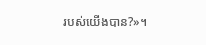របស់យើងបាន?»។